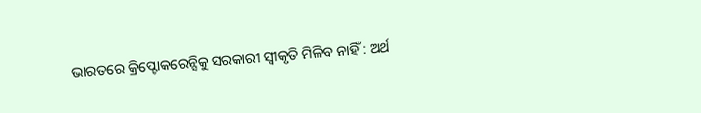ଭାରତରେ କ୍ରିପ୍ଟୋକରେନ୍ସିକୁ ସରକାରୀ ସ୍ବୀକୃତି ମିଳିବ ନାହିଁ : ଅର୍ଥ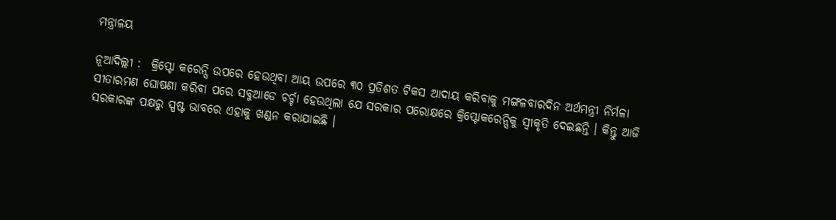ମନ୍ତ୍ରାଳୟ

ନୂଆଦିଲ୍ଲୀ :  କ୍ରିପ୍ଟୋ କରେନ୍ସି ଉପରେ ହେଉଥିବା ଆୟ ଉପରେ ୩୦ ପ୍ରତିଶତ ଟିକସ ଆଦାୟ କରିବାକୁ ମଙ୍ଗଳବାରଦିନ ଅର୍ଥମନ୍ତ୍ରୀ ନିର୍ମଳା ସୀତାରମଣ ଘୋଷଣା କରିବା ପରେ ସବୁଆଡେ ଚର୍ଚ୍ଚା ହେଉଥିଲା ଯେ ସରକାର ପରୋକ୍ଷରେ କ୍ରିପ୍ଟୋକରେନ୍ସିକୁ ସ୍ବୀକୃତି ଦେଇଛନ୍ତି । କିନ୍ତୁ ଆଜି ସରକାରଙ୍କ ପକ୍ଷରୁ ସ୍ପଷ୍ଟ ଭାବରେ ଏହାକୁ ଖଣ୍ଡନ କରାଯାଇଛି ।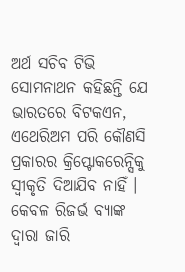ଅର୍ଥ ସଚିବ ଟିଭି ସୋମନାଥନ କହିଛନ୍ତି ଯେ ଭାରତରେ ବିଟକଏନ, ଏଥେରିଅମ ପରି କୌଣସି ପ୍ରକାରର କ୍ରିପ୍ଟୋକରେନ୍ସିକୁ ସ୍ବୀକୃତି ଦିଆଯିବ ନାହିଁ । କେବଳ ରିଜର୍ଭ ବ୍ୟାଙ୍କ ଦ୍ବାରା ଜାରି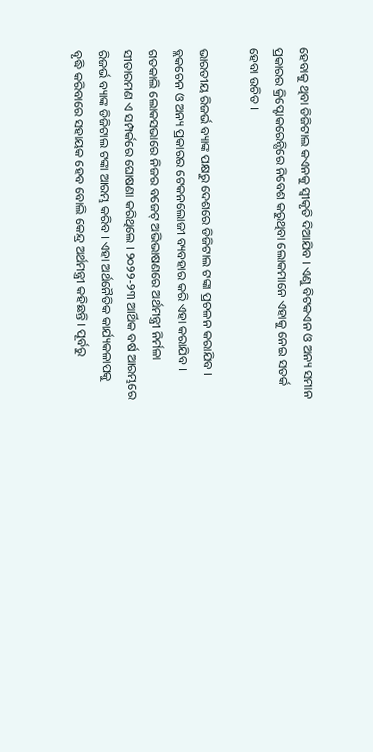ହେବାକୁ ଥିବା ଡିଜିଟାଲ କଏନକୁ ସ୍ବୀକୃତି ଦିଆଯିବ । ଏଣୁ ବିଟକଏନ ଓ ଅନ୍ୟ ସମାନ ପ୍ରକାରର କ୍ରିପ୍ଟୋକରେନ୍ସିରେ ନିବେଶ କରୁଥିବା ଲୋକମାନେ ଏହାକୁ ନେଇ ସତର୍କ ହେବା ଉଚିତ ।

ଭାରତୀୟ ରିଜର୍ଭ ବ୍ୟାଙ୍କ ପକ୍ଷରୁ ଦେଶରେ ଡିଜିଟାଲ ଟଙ୍କା ପ୍ରଚଳନ କରାଯିବ । ବ୍ଲକଚେନ ଓ ଅନ୍ୟ ପ୍ରକାରର ଟେକନଲୋଜୀ ବ୍ୟବହାର କରି ଏହା କରାଯିବ । ଗତକାଲି ଲୋକସଭାରେ ନିଜର ବଜେଟ୍ ଅଭିଭାଷଣରେ ଅର୍ଥମନ୍ତ୍ରୀ ନିର୍ମଳା ସୀତାରମଣ ଏ ସମ୍ପର୍କରେ ଘୋଷଣା କରିଥିଲେ । ୨୦୨୨-୨୩ ଆର୍ଥିକ ବର୍ଷ ଆରମ୍ଭରେ ରିଜର୍ଭ ବ୍ୟାଙ୍କ ଡିଜିଟାଲ ଟଙ୍କା ଆରମ୍ଭ କରିବ । ଏହା ଅର୍ଥନୈତିକ କାର୍ଯ୍ୟକଳାପକୁ ବୃଦ୍ଧି କରିବାରେ ସହାୟକ ହେବ ବୋଲି କେନ୍ଦ୍ର ଅର୍ଥମନ୍ତ୍ରୀ କହିଛନ୍ତି । ପୂର୍ବରୁ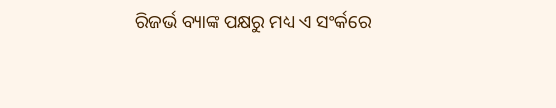ରିଜର୍ଭ ବ୍ୟାଙ୍କ ପକ୍ଷରୁ ମଧ୍ୟ ଏ ସଂର୍କରେ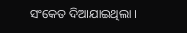ସଂକେତ ଦିଆଯାଇଥିଲା ।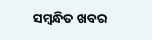ସମ୍ବନ୍ଧିତ ଖବର